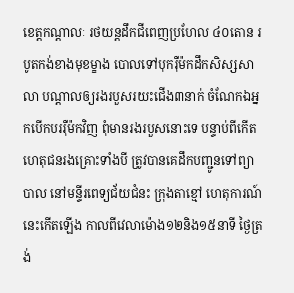ខេត្តកណ្តាលៈ រថយន្តដឹកជីពេញប្រហែល ៤០តោន របូតកង់ខាងមុខម្ខាង បោលទៅបុករ៉ឺម៉កដឹកសិស្សសាលា បណ្តាលឲ្យរងរបួសរយះជើង៣នាក់ ចំណែកឯអ្នកបើកបររ៉ឺម៉កវិញ ពុំមានរងរបួសនោះទេ បន្ទាប់ពីកើតហេតុជនរងគ្រោះទាំងបី ត្រូវបានគេដឹកបញ្ជូនទៅព្យាបាល នៅមន្ទីរពេទ្យជ័យជំនះ ក្រុងតាខ្មៅ ហេតុការណ៍នេះកើតឡើង កាលពីវេលាម៉ោង១២និង១៥នាទី ថ្ងៃត្រង់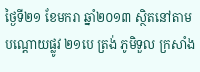ថ្ងៃទី២១ ខែមករា ឆ្នាំ២០១៣ ស្ថិតនៅតាមបណ្តោយផ្លូវ ២១បេ ត្រង់ ភូមិទួល ក្រសាំង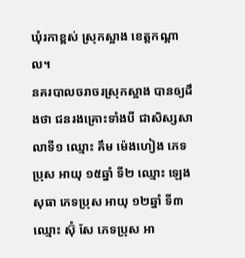ឃុំរកាខ្ពស់ ស្រុកស្អាង ខេត្តកណ្តាល។
នគរបាលចរាចរស្រុកស្អាង បានឲ្យដឹងថា ជនរងគ្រោះទាំងបី ជាសិស្សសាលាទី១ ឈ្មោះ គឹម ម៉េងហៀង ភេទប្រុស អាយុ ១៥ឆ្នាំ ទី២ ឈ្មោះ ឡេង សុធា ភេទប្រុស អាយុ ១២ឆ្នាំ ទី៣ ឈ្មោះ ស៊ុំ សែ ភេទប្រុស អា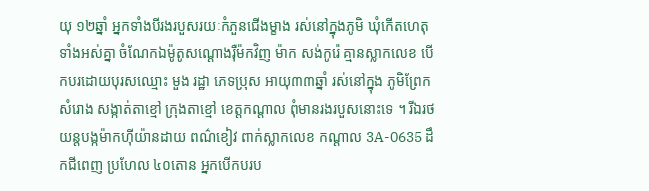យុ ១២ឆ្នាំ អ្នកទាំងបីរងរបួសរយៈកំភួនជើងម្ខាង រស់នៅក្នុងភូមិ ឃុំកើតហេតុ ទាំងអស់គ្នា ចំណែកឯម៉ូតូសណ្តោងរ៉ឺម៉កវិញ ម៉ាក សង់កូរ៉េ គ្មានស្លាកលេខ បើកបរដោយបុរសឈ្មោះ មួង រដ្ឋា ភេទប្រុស អាយុ៣៣ឆ្នាំ រស់នៅក្នុង ភូមិព្រែកសំរោង សង្កាត់តាខ្មៅ ក្រុងតាខ្មៅ ខេត្តកណ្តាល ពុំមានរងរបួសនោះទេ ។ រីឯរថយន្តបង្កម៉ាកហ៊ីយ៉ានដាយ ពណ៌ខៀវ ពាក់ស្លាកលេខ កណ្តាល 3A-0635 ដឹកជីពេញ ប្រហែល ៤០តោន អ្នកបើកបរប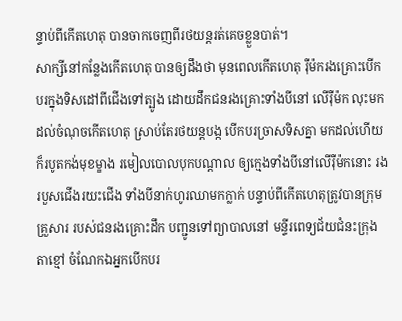ន្ទាប់ពីកើតហេតុ បានចាកចេញពីរថយន្តរត់គេចខ្លួនបាត់។
សាក្សីនៅកន្លែងកើតហេតុ បានឲ្យដឹងថា មុនពេលកើតហេតុ រ៉ឺម៉ករងគ្រោះបើកបរក្នុងទិសដៅពីជើងទៅត្បូង ដោយដឹកជនរងគ្រោះទាំងបីនៅ លើរ៉ឺម៉ក លុះមកដល់ចំណុចកើតហេតុ ស្រាប់តែរថយន្តបង្ក បើកបរច្រាសទិសគ្នា មកដល់ហើយក៏របូតកង់មុខម្ខាង រមៀលបោលបុកបណ្តាល ឲ្យក្មេងទាំងបីនៅលើរ៉ឺម៉កនោះ រងរបួសជើងរយះជើង ទាំងបីនាក់ហូរឈាមកក្លាក់ បន្ទាប់ពីកើតហេតុត្រូវបានក្រុមគ្រួសារ របស់ជនរងគ្រោះដឹក បញ្ជូនទៅព្យាបាលនៅ មន្ទីរពេទ្យជ័យជំនះក្រុងតាខ្មៅ ចំណែកឯអ្នកបើកបរ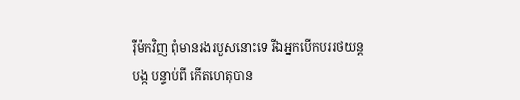រ៉ឺម៉កវិញ ពុំមានរងរបួសនោះទេ រីឯអ្នកបើកបររថយន្តបង្ក បន្ទាប់ពី កើតហេតុបាន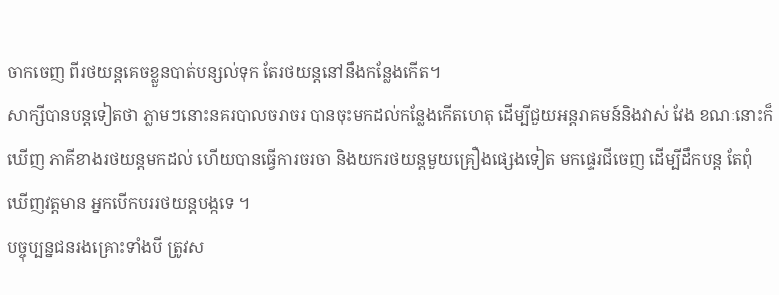ចាកចេញ ពីរថយន្តគេចខ្លួនបាត់បន្សល់ទុក តែរថយន្តនៅនឹងកន្លែងកើត។
សាក្សីបានបន្តទៀតថា ភ្លាមៗនោះនគរបាលចរាចរ បានចុះមកដល់កន្លែងកើតហេតុ ដើម្បីជួយអន្តរាគមន៍និងវាស់ វែង ខណៈនោះក៏ឃើញ ភាគីខាងរថយន្តមកដល់ ហើយបានធ្វើការចរចា និងយករថយន្តមួយគ្រឿងផ្សេងទៀត មកផ្ទេរជីចេញ ដើម្បីដឹកបន្ត តែពុំឃើញវត្តមាន អ្នកបើកបររថយន្តបង្កទេ ។
បច្ចុប្បន្នជនរងគ្រោះទាំងបី ត្រូវស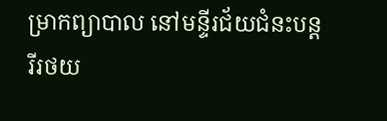ម្រាកព្យាបាល នៅមន្ទីរជ័យជំនះបន្ត រីរថយ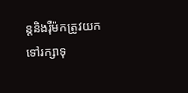ន្តនិងរ៉ឺម៉កត្រូវយកទៅរក្សាទុ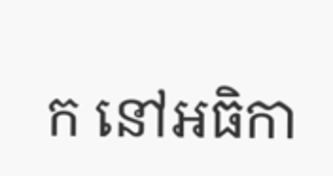ក នៅអធិកា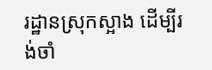រដ្ឋានស្រុកស្អាង ដើម្បីរង់ចាំ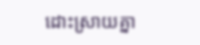ដោះស្រាយគ្នា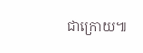ជាក្រោយ៕